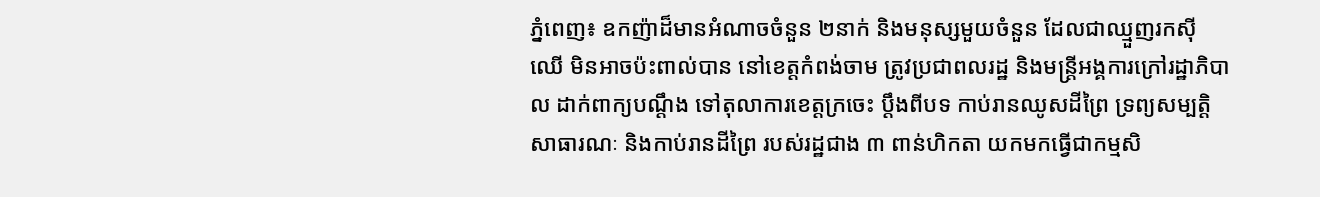ភ្នំពេញ៖ ឧកញ៉ាដ៏មានអំណាចចំនួន ២នាក់ និងមនុស្សមួយចំនួន ដែលជាឈ្មួញរកស៊ីឈើ មិនអាចប៉ះពាល់បាន នៅខេត្តកំពង់ចាម ត្រូវប្រជាពលរដ្ឋ និងមន្ត្រីអង្គការក្រៅរដ្ឋាភិបាល ដាក់ពាក្យបណ្តឹង ទៅតុលាការខេត្តក្រចេះ ប្តឹងពីបទ កាប់រានឈូសដីព្រៃ ទ្រព្យសម្បត្តិសាធារណៈ និងកាប់រានដីព្រៃ របស់រដ្ឋជាង ៣ ពាន់ហិកតា យកមកធ្វើជាកម្មសិ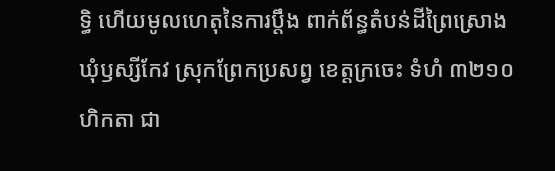ទ្ធិ ហើយមូលហេតុនៃការប្តឹង ពាក់ព័ន្ធតំបន់ដីព្រៃស្រោង ឃុំឫស្សីកែវ ស្រុកព្រែកប្រសព្វ ខេត្តក្រចេះ ទំហំ ៣២១០ ហិកតា ជា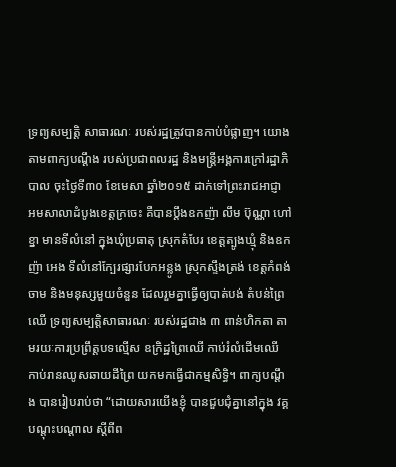ទ្រព្យសម្បត្តិ សាធារណៈ របស់រដ្ឋត្រូវបានកាប់បំផ្លាញ។ យោងតាមពាក្យបណ្តឹង របស់ប្រជាពលរដ្ឋ និងមន្ត្រីអង្គការក្រៅរដ្ឋាភិបាល ចុះថ្ងៃទី៣០ ខែមេសា ឆ្នាំ២០១៥ ដាក់ទៅព្រះរាជអាជ្ញា អមសាលាដំបូងខេត្តក្រចេះ គឺបានប្តឹងឧកញ៉ា លឹម ប៊ុណ្ណា ហៅខ្នា មានទីលំនៅ ក្នុងឃុំប្រធាតុ ស្រុកតំបែរ ខេត្តត្បូងឃ្មុំ និងឧកញ៉ា អេង ទីលំនៅក្បែរផ្សារបែកអន្លូង ស្រុកស្ទឹងត្រង់ ខេត្តកំពង់ចាម និងមនុស្សមួយចំនួន ដែលរួមគ្នាធ្វើឲ្យបាត់បង់ តំបន់ព្រៃឈើ ទ្រព្យសម្បត្តិសាធារណៈ របស់រដ្ឋជាង ៣ ពាន់ហិកតា តាមរយៈការប្រព្រឹត្តបទល្មើស ឧក្រិដ្ឋព្រៃឈើ កាប់រំលំដើមឈើ កាប់រានឈូសឆាយដីព្រៃ យកមកធ្វើជាកម្មសិទ្ធិ។ ពាក្យបណ្តឹង បានរៀបរាប់ថា “ដោយសារយើងខ្ញុំ បានជួបជុំគ្នានៅក្នុង វគ្គបណ្តុះបណ្តាល ស្តីពីព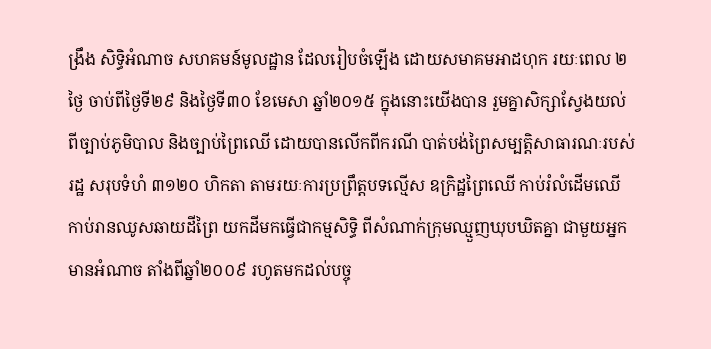ង្រឹង សិទ្ធិអំណាច សហគមន៍មូលដ្ឋាន ដែលរៀបចំឡើង ដោយសមាគមអាដហុក រយៈពេល ២ថ្ងៃ ចាប់ពីថ្ងៃទី២៩ និងថ្ងៃទី៣០ ខែមេសា ឆ្នាំ២០១៥ ក្នុងនោះយើងបាន រួមគ្នាសិក្សាស្វែងយល់ ពីច្បាប់ភូមិបាល និងច្បាប់ព្រៃឈើ ដោយបានលើកពីករណី បាត់បង់ព្រៃសម្បត្តិសាធារណៈរបស់រដ្ឋ សរុបទំហំ ៣១២០ ហិកតា តាមរយៈការប្រព្រឹត្តបទល្មើស ឧក្រិដ្ឋព្រៃឈើ កាប់រំលំដើមឈើ កាប់រានឈូសឆាយដីព្រៃ យកដីមកធ្វើជាកម្មសិទ្ធិ ពីសំណាក់ក្រុមឈ្មួញឃុបឃិតគ្នា ជាមួយអ្នកមានអំណាច តាំងពីឆ្នាំ២០០៩ រហូតមកដល់បច្ចុ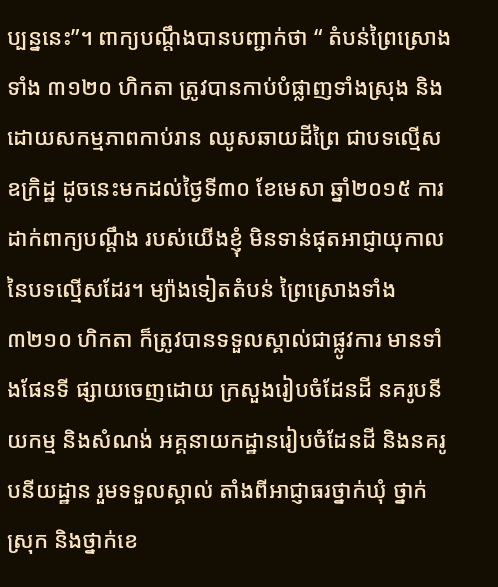ប្បន្ននេះ”។ ពាក្យបណ្តឹងបានបញ្ជាក់ថា “ តំបន់ព្រៃស្រោងទាំង ៣១២០ ហិកតា ត្រូវបានកាប់បំផ្លាញទាំងស្រុង និងដោយសកម្មភាពកាប់រាន ឈូសឆាយដីព្រៃ ជាបទល្មើសឧក្រិដ្ឋ ដូចនេះមកដល់ថ្ងៃទី៣០ ខែមេសា ឆ្នាំ២០១៥ ការដាក់ពាក្យបណ្តឹង របស់យើងខ្ញុំ មិនទាន់ផុតអាជ្ញាយុកាល នៃបទល្មើសដែរ។ ម្យ៉ាងទៀតតំបន់ ព្រៃស្រោងទាំង ៣២១០ ហិកតា ក៏ត្រូវបានទទួលស្គាល់ជាផ្លូវការ មានទាំងផែនទី ផ្សាយចេញដោយ ក្រសួងរៀបចំដែនដី នគរូបនីយកម្ម និងសំណង់ អគ្គនាយកដ្ឋានរៀបចំដែនដី និងនគរូបនីយដ្ឋាន រួមទទួលស្គាល់ តាំងពីអាជ្ញាធរថ្នាក់ឃុំ ថ្នាក់ស្រុក និងថ្នាក់ខេ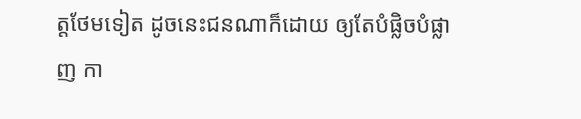ត្តថែមទៀត ដូចនេះជនណាក៏ដោយ ឲ្យតែបំផ្លិចបំផ្លាញ កា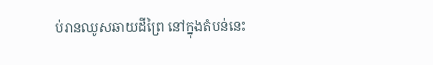ប់រានឈូសឆាយដីព្រៃ នៅក្នុងតំបន់នេះ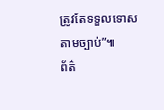ត្រូវតែទទួលទោសតាមច្បាប់”៕
ព័ត៌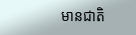មានជាតិ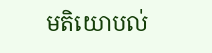មតិយោបល់